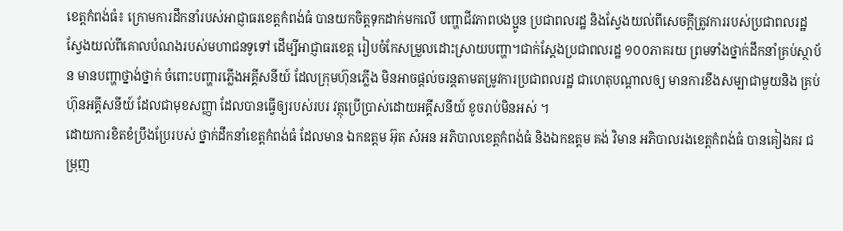ខេត្តកំពង់ធំ៖ ក្រោមការដឹកនាំរបស់អាជ្ញាធរខេត្តកំពង់ធំ បានយកចិត្តទុកដាក់មកលើ បញ្ហាជីវភាពបងប្អូន ប្រជាពលរដ្ឋ និងស្វែងយល់ពីសេចក្តីត្រូវការរបស់ប្រជាពលរដ្ឋ ស្វែងយល់ពីគោលបំណងរបស់មហាជនទូទៅ ដើម្បីអាជ្ញាធរខេត្ត រៀបចំកែសម្រួលដោះស្រាយបញ្ហា។ជាក់ស្តែងប្រជាពលរដ្ឋ ១០០ភាគរយ ព្រមទាំងថ្នាក់ដឹកនាំគ្រប់ស្ថាប័ន មានបញ្ហាថ្នាង់ថ្នាក់ ចំពោះបញ្ហារភ្លើងអគ្គីសនីយ៍ ដែលក្រុមហ៊ុនភ្លើង មិនអាចផ្តល់ចរន្តតាមតម្រូវការប្រជាពលរដ្ឋ ជាហេតុបណ្តាលឲ្យ មានការខឹងសម្បាជាមួយនិង គ្រប់ហ៊ុនអគ្គីសនីយ៍ ដែលជាមុខសញ្ញា ដែលបានធ្វើឲ្យរបស់របរ វត្ថុប្រើប្រាស់ដោយអគ្គីសនីយ៍ ខូចរាប់មិនអស់ ។
ដោយការខិតខំប្រឹងប្រែរបស់ ថ្នាក់ដឹកនាំខេត្តកំពង់ធំ ដែលមាន ឯកឧត្តម អ៊ុត សំអន អភិបាលខេត្តកំពង់ធំ និងឯកឧត្តម គង់ វិមាន អភិបាលរងខេត្តកំពង់ធំ បានគៀងគរ ជម្រុញ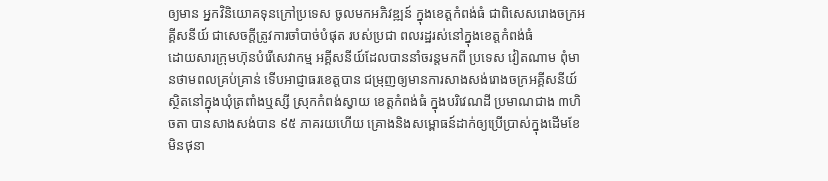ឲ្យមាន អ្នកវិនិយោគទុនក្រៅប្រទេស ចូលមកអភិវឌ្ឍន៍ ក្នុងខេត្តកំពង់ធំ ជាពិសេសរោងចក្រអគ្គីសនីយ៍ ជាសេចក្តីត្រូវការចាំបាច់បំផុត របស់ប្រជា ពលរដ្ឋរស់នៅក្នុងខេត្តកំពង់ធំ
ដោយសារក្រុមហ៊ុនបំរើសេវាកម្ម អគ្គីសនីយ៍ដែលបាននាំចរន្តមកពី ប្រទេស វៀតណាម ពុំមានថាមពលគ្រប់គ្រាន់ ទើបអាជ្ញាធរខេត្តបាន ជម្រុញឲ្យមានការសាងសង់រោងចក្រអគ្គីសនីយ៍ ស្ថិតនៅក្នុងឃុំត្រពាំងឬស្សី ស្រុកកំពង់ស្វាយ ខេត្តកំពង់ធំ ក្នុងបរិវេណដី ប្រមាណជាង ៣ហិចតា បានសាងសង់បាន ៩៥ ភាគរយហើយ គ្រោងនិងសម្ពោធន៍ដាក់ឲ្យប្រើប្រាស់ក្នុងដើមខែមិនថុនា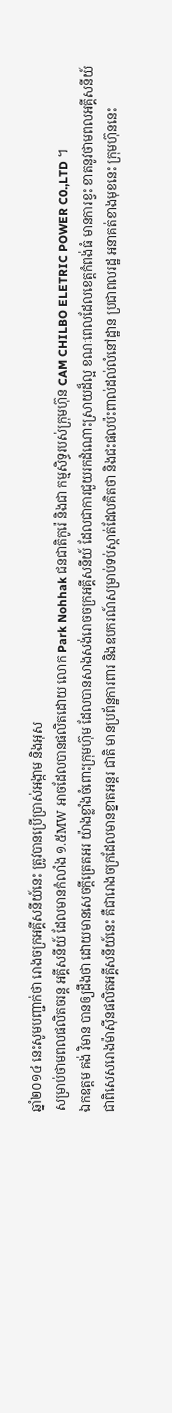ឆ្នាំ២០១៤ នេះសូមបញ្ជាក់ថា រោងចក្រអគ្គីសនីយ៍នេះ ត្រូវបានប្រើប្រាស់អង្កាម និងអុស
សម្រាប់ថាមពលផលិតចរន្ត អគ្គីសនីយ៍ ដែលមានកំលាំង ១.៥MW អាចដែលបានផលិតដោយ លោក Park Nohhak ជនជាតិកូរ៉េ និងជា កម្មសិទ្ធរបស់ក្រុមហ៊ុន CAM CHILBO ELETRIC POWER C0.,LTD ។
ឯកឧត្តម គង់ វិមាន បានឲ្យដឹងថា ដោយមានសេចក្តីត្រេតអរ យ៉ាងខ្លាំងចំពោះក្រុមហ៊ុម ដែលបានសាងសង់រោចចក្រអគ្គីសនីយ៍ ដែលជាការជួយរកដំណោះស្រាយដ៏ល្អ ខណៈពេលដែលខេត្តកំពង់ធំ មានការខ្វះ ខាតនូវថាមពលអគ្គីសនីយ៍ ជាពិសេសរោងម៉ាស៊ីនផលិតអគ្គីសនីយ៍នេះ គឺជារោងចក្រដែលមានខ្នាតអន្តរ ជាតិ មានប្រព័ន្ឋការពារ និងឧបករណ៍សម្រាប់ទប់ស្កាត់ដែលគិតថា និងជះផលប៉ះពាល់ដល់លំនៅដ្ឋាន ប្រជាពលរដ្ឋ អនាគត់ខាងមុខនេះ ក្រុមហ៊ុននេះ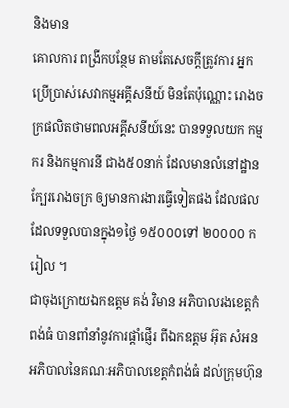និងមាន
គោលការ ពង្រីកបន្ថែម តាមតែសេចក្តីត្រូវការ អ្នកប្រើប្រាស់សេវាកម្មអគ្គីសនីយ៍ មិនតែប៉ុណ្ណោះ រោងចក្រផលិតថាមពលអគ្គីសនីយ៍នេះ បានទទួលយក កម្មករ និងកម្មការនី ជាង៥០នាក់ ដែលមានលំនៅដ្ឋានក្បែររោងចក្រ ឲ្យមានការងារធ្វើទៀតផង ដែលផល ដែលទទួលបានក្នុង១ថ្ងៃ ១៥០០០ទៅ ២០០០០ ករៀល ។
ជាចុងក្រោយឯកឧត្តម គង់ វិមាន អភិបាលរងខេត្តកំពង់ធំ បានពាំនាំនូវការផ្តាំផ្ញើរ ពីឯកឧត្តម អ៊ុត សំអន អភិបាលនៃគណៈអភិបាលខេត្តកំពង់ធំ ដល់ក្រុមហ៊ុន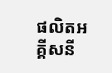ផលិតអគ្គីសនី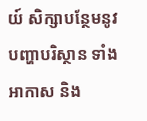យ៍ សិក្សាបន្ថែមនូវបញ្ហាបរិស្ថាន ទាំង អាកាស និង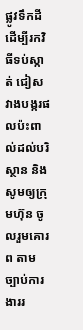ផ្លូវទឹកដី ដើម្បីរកវិធីទប់ស្កាត់ ជៀសវាងបង្ករផលប៉ះពាល់ដល់បរិស្ថាន និងសូមឲ្យក្រុមហ៊ុន ចូលរួមគោរព តាមច្បាប់ការងាររ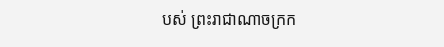បស់ ព្រះរាជាណាចក្រក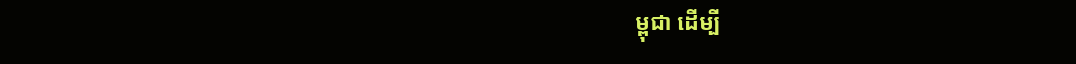ម្ពុជា ដើម្បី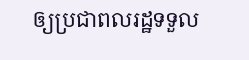ឲ្យប្រជាពលរដ្ឋទទួល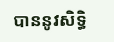បាននូវសិទ្ធិ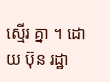ស្មើរ គ្នា ។ ដោយ ប៊ុន រដ្ឋា